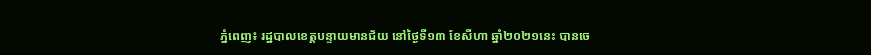ភ្នំពេញ៖ រដ្ឋបាលខេត្តបន្ទាយមានជ័យ នៅថ្ងៃទី១៣ ខែសីហា ឆ្នាំ២០២១នេះ បានចេ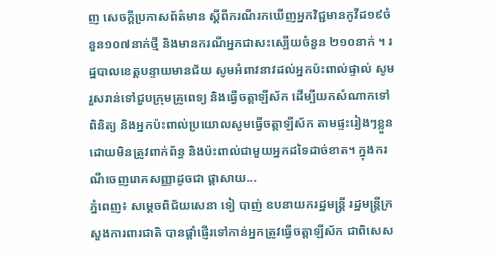ញ សេចក្តីប្រកាសព័ត៌មាន ស្ដីពីករណីរកឃើញអ្នកវិជ្ជមានកូវីដ១៩ចំនួន១០៧នាក់ថ្មី និងមានករណីអ្នកជាសះស្បើយចំនួន ២១០នាក់ ។ រដ្ឋបាលខេត្តបន្ទាយមានជ័យ សូមអំពាវនាវដល់អ្នកប៉ះពាល់ផ្ទាល់ សូមរួសរាន់ទៅជួបក្រុមគ្រូពេទ្យ និងធ្វើចត្តាឡីស័ក ដើម្បីយកសំណាកទៅពិនិត្យ និងអ្នកប៉ះពាល់ប្រយោលសូមធ្វើចត្តាឡីស័ក តាមផ្ទះរៀងៗខ្លួន ដោយមិនត្រូវពាក់ព័ន្ធ និងប៉ះពាល់ជាមួយអ្នកដទៃដាច់ខាត។ ក្នុងករណីចេញរោគសញ្ញាដូចជា ផ្ដាសាយ...
ភ្នំពេញ៖ សម្ដេចពិជ័យសេនា ទៀ បាញ់ ឧបនាយករដ្ឋមន្រ្តី រដ្ឋមន្រ្តីក្រសួងការពារជាតិ បានផ្ដាំផ្ញើរទៅកាន់អ្នកត្រូវធ្វើចត្តាឡីស័ក ជាពិសេស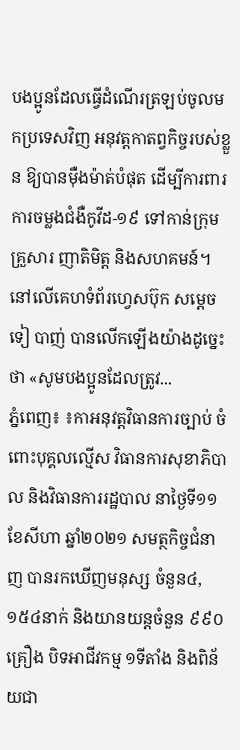បងប្អូនដែលធ្វើដំណើរត្រឡប់ចូលមកប្រទេសវិញ អនុវត្តកាតព្វកិច្ចរបស់ខ្លួន ឱ្យបានម៉ឺងម៉ាត់បំផុត ដើម្បីការពារ ការចម្លងជំងឺកូវីដ-១៩ ទៅកាន់ក្រុមគ្រួសារ ញាតិមិត្ត និងសហគមន៍។ នៅលើគេហទំព័រហ្វេសប៊ុក សម្ដេច ទៀ បាញ់ បានលើកឡើងយ៉ាងដូច្នេះថា «សូមបងប្អូនដែលត្រូវ...
ភ្នំពេញ៖ ៖កាអនុវត្តវិធានការច្បាប់ ចំពោះបុគ្គលល្មើស វិធានការសុខាភិបាល និងវិធានការរដ្ឋបាល នាថ្ងៃទី១១ ខែសីហា ឆ្នាំ២០២១ សមត្ថកិច្ចជំនាញ បានរកឃើញមនុស្ស ចំនួន៤,១៥៤នាក់ និងយានយន្តចំនួន ៩៩០គ្រឿង បិទអាជីវកម្ម ១ទីតាំង និងពិន័យជា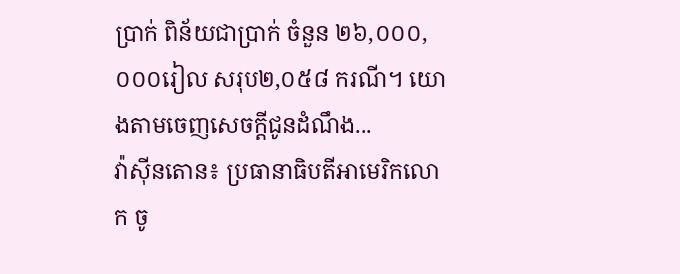ប្រាក់ ពិន័យជាប្រាក់ ចំនួន ២៦,០០០,០០០រៀល សរុប២,០៥៨ ករណី។ យោងតាមចេញសេចក្តីជូនដំណឹង...
វ៉ាស៊ីនតោន៖ ប្រធានាធិបតីអាមេរិកលោក ចូ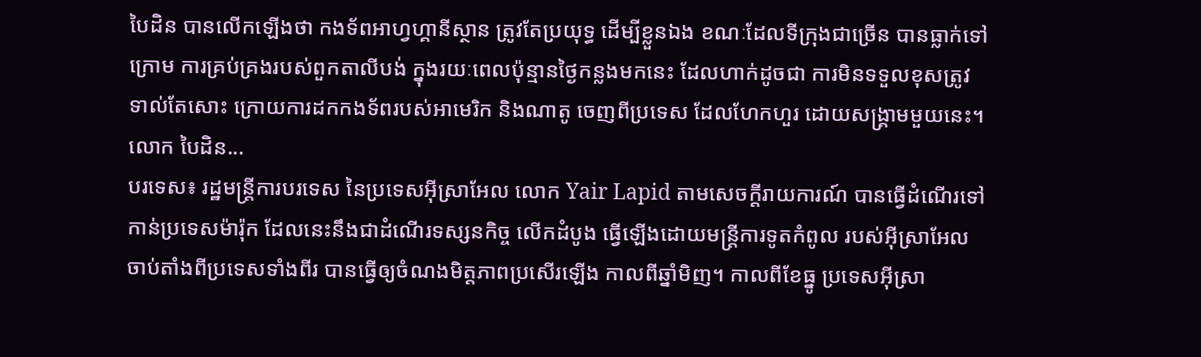បៃដិន បានលើកឡើងថា កងទ័ពអាហ្វហ្គានីស្ថាន ត្រូវតែប្រយុទ្ធ ដើម្បីខ្លួនឯង ខណៈដែលទីក្រុងជាច្រើន បានធ្លាក់ទៅក្រោម ការគ្រប់គ្រងរបស់ពួកតាលីបង់ ក្នុងរយៈពេលប៉ុន្មានថ្ងៃកន្លងមកនេះ ដែលហាក់ដូចជា ការមិនទទួលខុសត្រូវ ទាល់តែសោះ ក្រោយការដកកងទ័ពរបស់អាមេរិក និងណាតូ ចេញពីប្រទេស ដែលហែកហួរ ដោយសង្គ្រាមមួយនេះ។ លោក បៃដិន...
បរទេស៖ រដ្ឋមន្ត្រីការបរទេស នៃប្រទេសអ៊ីស្រាអែល លោក Yair Lapid តាមសេចក្តីរាយការណ៍ បានធ្វើដំណើរទៅកាន់ប្រទេសម៉ារ៉ុក ដែលនេះនឹងជាដំណើរទស្សនកិច្ច លើកដំបូង ធ្វើឡើងដោយមន្ត្រីការទូតកំពូល របស់អ៊ីស្រាអែល ចាប់តាំងពីប្រទេសទាំងពីរ បានធ្វើឲ្យចំណងមិត្តភាពប្រសើរឡើង កាលពីឆ្នាំមិញ។ កាលពីខែធ្នូ ប្រទេសអ៊ីស្រា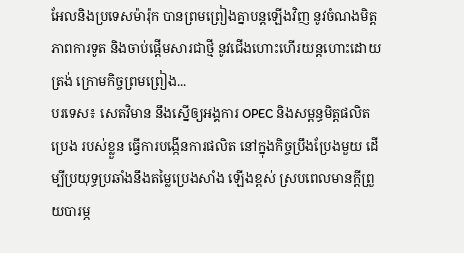អែលនិងប្រទេសម៉ារ៉ុក បានព្រមព្រៀងគ្នាបន្តឡើងវិញ នូវចំណងមិត្តភាពការទូត និងចាប់ផ្តើមសារជាថ្មី នូវជើងហោះហើរយន្តហោះដោយត្រង់ ក្រោមកិច្ចព្រមព្រៀង...
បរទេស៖ សេតវិមាន នឹងស្នើឲ្យអង្គការ OPEC និងសម្ពន្ធមិត្តផលិតប្រេង របស់ខ្លួន ធ្វើការបង្កើនការផលិត នៅក្នុងកិច្ចប្រឹងប្រែងមួយ ដើម្បីប្រយុទ្ធប្រឆាំងនឹងតម្លៃប្រេងសាំង ឡើងខ្ពស់ ស្របពេលមានក្តីព្រួយបារម្ភ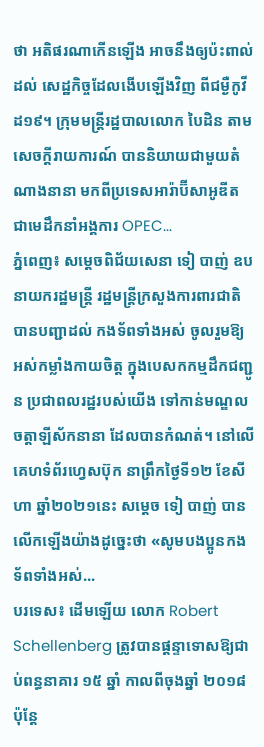ថា អតិផរណាកើនឡើង អាចនឹងឲ្យប៉ះពាល់ដល់ សេដ្ឋកិច្ចដែលងើបឡើងវិញ ពីជម្ងឺកូវីដ១៩។ ក្រុមមន្ត្រីរដ្ឋបាលលោក បៃដិន តាមសេចក្តីរាយការណ៍ បាននិយាយជាមួយតំណាងនានា មកពីប្រទេសអារ៉ាប៊ីសាអូឌីត ជាមេដឹកនាំអង្គការ OPEC...
ភ្នំពេញ៖ សម្ដេចពិជ័យសេនា ទៀ បាញ់ ឧបនាយករដ្ឋមន្រ្តី រដ្ឋមន្រ្តីក្រសួងការពារជាតិ បានបញ្ជាដល់ កងទ័ពទាំងអស់ ចូលរួមឱ្យអស់កម្លាំងកាយចិត្ត ក្នុងបេសកកម្មដឹកជញ្ជូន ប្រជាពលរដ្ឋរបស់យើង ទៅកាន់មណ្ឌលចត្តាឡីស័កនានា ដែលបានកំណត់។ នៅលើគេហទំព័រហ្វេសប៊ុក នាព្រឹកថ្ងៃទី១២ ខែសីហា ឆ្នាំ២០២១នេះ សម្ដេច ទៀ បាញ់ បានលើកឡើងយ៉ាងដូច្នេះថា «សូមបងប្អូនកងទ័ពទាំងអស់...
បរទេស៖ ដើមឡើយ លោក Robert Schellenberg ត្រូវបានផ្តន្ទាទោសឱ្យជាប់ពន្ធនាគារ ១៥ ឆ្នាំ កាលពីចុងឆ្នាំ ២០១៨ ប៉ុន្តែ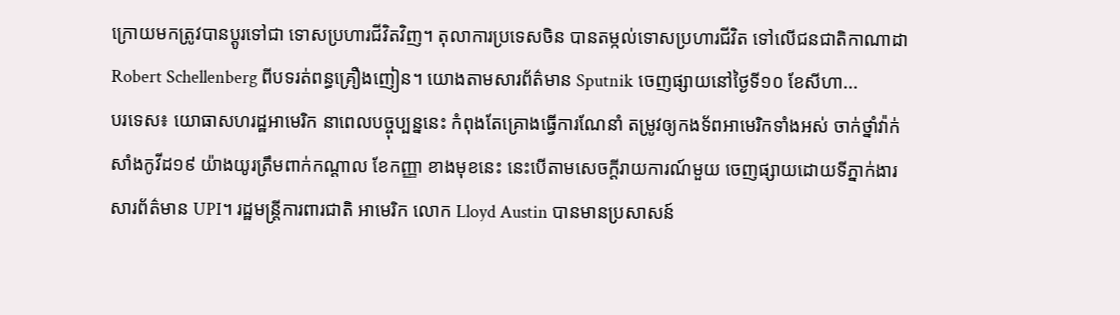ក្រោយមកត្រូវបានប្តូរទៅជា ទោសប្រហារជីវិតវិញ។ តុលាការប្រទេសចិន បានតម្កល់ទោសប្រហារជីវិត ទៅលើជនជាតិកាណាដា Robert Schellenberg ពីបទរត់ពន្ធគ្រឿងញៀន។ យោងតាមសារព័ត៌មាន Sputnik ចេញផ្សាយនៅថ្ងៃទី១០ ខែសីហា...
បរទេស៖ យោធាសហរដ្ឋអាមេរិក នាពេលបច្ចុប្បន្ននេះ កំពុងតែគ្រោងធ្វើការណែនាំ តម្រូវឲ្យកងទ័ពអាមេរិកទាំងអស់ ចាក់ថ្នាំវ៉ាក់សាំងកូវីដ១៩ យ៉ាងយូរត្រឹមពាក់កណ្ដាល ខែកញ្ញា ខាងមុខនេះ នេះបើតាមសេចក្តីរាយការណ៍មួយ ចេញផ្សាយដោយទីភ្នាក់ងារ សារព័ត៌មាន UPI។ រដ្ឋមន្រ្តីការពារជាតិ អាមេរិក លោក Lloyd Austin បានមានប្រសាសន៍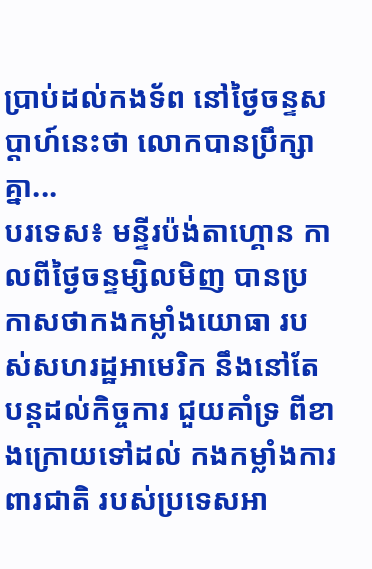ប្រាប់ដល់កងទ័ព នៅថ្ងៃចន្ទសប្ដាហ៍នេះថា លោកបានប្រឹក្សាគ្នា...
បរទេស៖ មន្ទីរប៉ង់តាហ្គោន កាលពីថ្ងៃចន្ទម្សិលមិញ បានប្រកាសថាកងកម្លាំងយោធា របស់សហរដ្ឋអាមេរិក នឹងនៅតែបន្តដល់កិច្ចការ ជួយគាំទ្រ ពីខាងក្រោយទៅដល់ កងកម្លាំងការពារជាតិ របស់ប្រទេសអា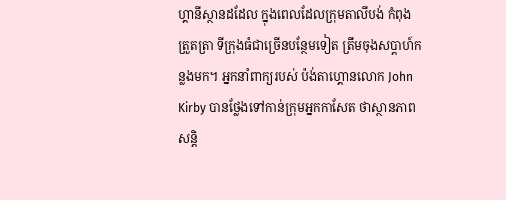ហ្គានីស្ថានដដែល ក្នុងពេលដែលក្រុមតាលីបង់ កំពុងត្រួតត្រា ទីក្រុងធំជាច្រើនបន្ថែមទៀត ត្រឹមចុងសប្តាហ៍កន្លងមក។ អ្នកនាំពាក្យរបស់ ប៉ង់តាហ្គោនលោក John Kirby បានថ្លែងទៅកាន់ក្រុមអ្នកកាសែត ថាស្ថានភាពសន្តិ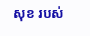សុខ របស់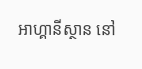អាហ្គានីស្ថាន នៅ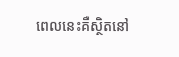ពេលនេះគឺស្ថិតនៅ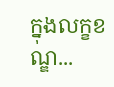ក្នុងលក្ខខណ្ឌ...